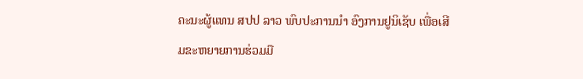ຄະນະຜູ້ແທນ ສປປ ລາວ ພົບປະການນຳ ອົງການຢູນິເຊັບ ເພື່ອເສີມຂະຫຍາຍການຮ່ວມມື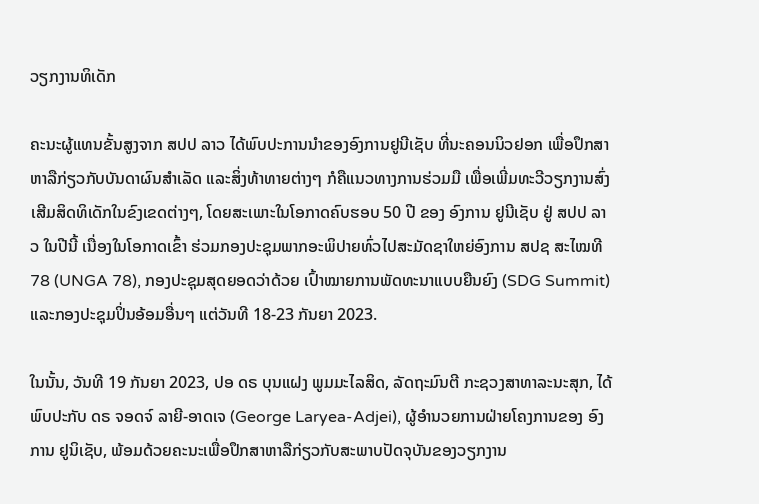ວຽກງານທິເດັກ

ຄະນະຜູ້ແທນຂັ້ນສູງຈາກ ສປປ ລາວ ໄດ້ພົບປະການນຳຂອງອົງການຢູນີເຊັບ ທີ່ນະຄອນນິວຢອກ ເພື່ອປຶກສາຫາລືກ່ຽວກັບບັນດາຜົນສໍາເລັດ ແລະສິ່ງທ້າທາຍຕ່າງໆ ກໍຄືແນວທາງການຮ່ວມມື ເພື່ອເພີ່ມທະວີວຽກງານສົ່ງເສີມສິດທິເດັກໃນຂົງເຂດຕ່າງໆ, ໂດຍສະເພາະໃນໂອກາດຄົບຮອບ 50 ປີ ຂອງ ອົງການ ຢູນີເຊັບ ຢູ່ ສປປ ລາວ ໃນປີນີ້ ເນື່ອງໃນໂອກາດເຂົ້າ ຮ່ວມກອງປະຊຸມພາກອະພິປາຍທົ່ວໄປສະມັດຊາໃຫຍ່ອົງການ ສປຊ ສະໄໝທີ 78 (UNGA 78), ກອງປະຊຸມສຸດຍອດວ່າດ້ວຍ ເປົ້າໝາຍການພັດທະນາແບບຍືນຍົງ (SDG Summit) ແລະກອງປະຊຸມປິ່ນອ້ອມອື່ນໆ ແຕ່ວັນທີ 18-23 ກັນຍາ 2023.

ໃນນັ້ນ, ວັນທີ 19 ກັນຍາ 2023, ປອ ດຣ ບຸນແຝງ ພູມມະໄລສິດ, ລັດຖະມົນຕີ ກະຊວງສາທາລະນະສຸກ, ໄດ້ພົບປະກັບ ດຣ ຈອດຈ໌ ລາຍີ-ອາດເຈ (George Laryea-Adjei), ຜູ້ອໍານວຍການຝ່າຍໂຄງການຂອງ ອົງການ ຢູນິເຊັບ, ພ້ອມດ້ວຍຄະນະເພື່ອປຶກສາຫາລືກ່ຽວກັບສະພາບປັດຈຸບັນຂອງວຽກງານ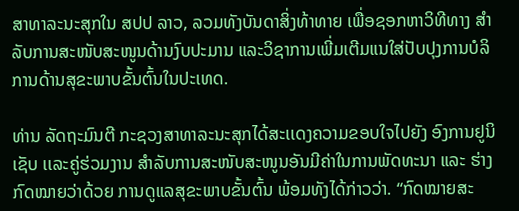ສາທາລະນະສຸກໃນ ສປປ ລາວ, ລວມທັງບັນດາສິ່ງທ້າທາຍ ເພື່ອຊອກຫາວິທີທາງ ສໍາລັບການສະໜັບສະໜູນດ້ານງົບປະມານ ແລະວິຊາການເພີ່ມເຕີມແນໃສ່ປັບປຸງການບໍລິການດ້ານສຸຂະພາບຂັ້ນຕົ້ນໃນປະເທດ.

ທ່ານ ລັດຖະມົນຕີ ກະຊວງສາທາລະນະສຸກໄດ້ສະເເດງຄວາມຂອບໃຈໄປຍັງ ອົງການຢູນິເຊັບ ເເລະຄູ່ຮ່ວມງານ ສຳລັບການສະໜັບສະໜູນອັນມີຄ່າໃນການພັດທະນາ ແລະ ຮ່າງກົດໝາຍວ່າດ້ວຍ ການດູແລສຸຂະພາບຂັ້ນຕົ້ນ ພ້ອມທັງໄດ້ກ່າວວ່າ. “ກົດໝາຍສະ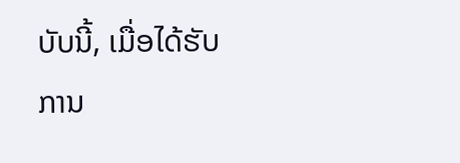ບັບນີ້, ເມື່ອໄດ້ຮັບການ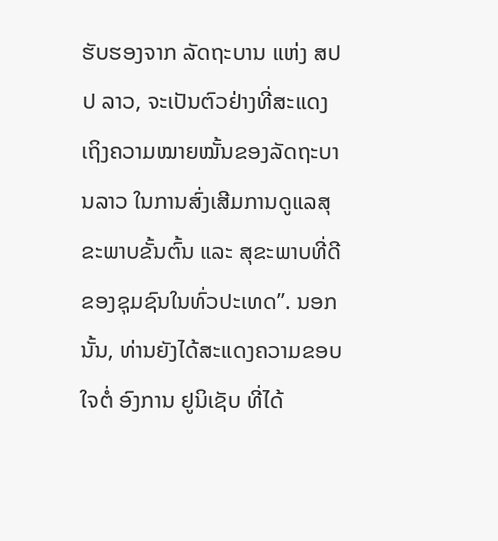ຮັບຮອງຈາກ ລັດຖະບານ ແຫ່ງ ສປປ ລາວ, ຈະເປັນຕົວຢ່າງທີ່ສະແດງເຖິງຄວາມໝາຍໝັ້ນຂອງລັດຖະບານລາວ ໃນການສົ່ງເສີມການດູແລສຸຂະພາບຂັ້ນຕົ້ນ ແລະ ສຸຂະພາບທີ່ດີຂອງຊຸມຊົນໃນທົ່ວປະເທດ”. ນອກນັ້ນ, ທ່ານຍັງໄດ້ສະແດງຄວາມຂອບໃຈຕໍ່ ອົງການ ຢູນິເຊັບ ທີ່ໄດ້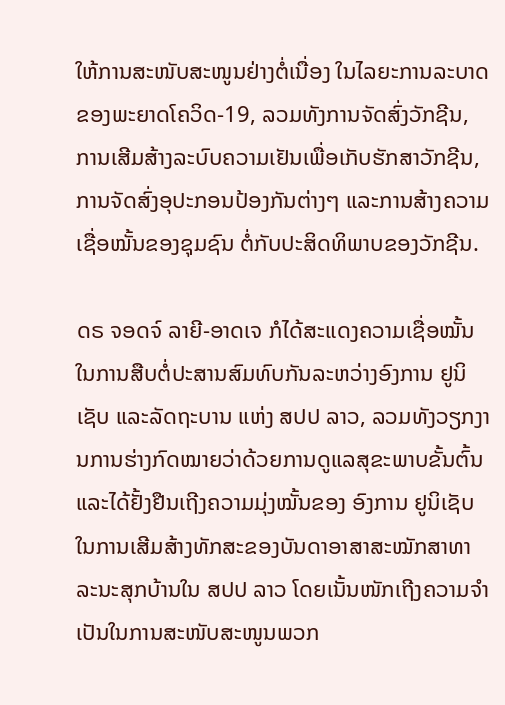ໃຫ້ການສະໜັບສະໜູນຢ່າງຕໍ່ເນື່ອງ ໃນໄລຍະການລະບາດຂອງພະຍາດໂຄວິດ-19, ລວມທັງການຈັດສົ່ງວັກຊີນ, ການເສີມສ້າງລະບົບຄວາມເຢັນເພື່ອເກັບຮັກສາວັກຊີນ, ການຈັດສົ່ງອຸປະກອນປ້ອງກັນຕ່າງໆ ແລະການສ້າງຄວາມເຊື່ອໝັ້ນຂອງຊຸມຊົນ ຕໍ່ກັບປະສິດທິພາບຂອງວັກຊີນ.

ດຣ ຈອດຈ໌ ລາຍີ-ອາດເຈ ກໍໄດ້ສະແດງຄວາມເຊື່ອໝັ້ນໃນການສືບຕໍ່ປະສານສົມທົບກັນລະຫວ່າງອົງການ ຢູນິເຊັບ ແລະລັດຖະບານ ແຫ່ງ ສປປ ລາວ, ລວມທັງວຽກງານການຮ່າງກົດໝາຍວ່າດ້ວຍການດູແລສຸຂະພາບຂັ້ນຕົ້ນ ແລະໄດ້ຢັ້ງຢືນເຖີງຄວາມມຸ່ງໝັ້ນຂອງ ອົງການ ຢູນິເຊັບ ໃນການເສີມສ້າງທັກສະຂອງບັນດາອາສາສະໝັກສາທາລະນະສຸກບ້ານໃນ ສປປ ລາວ ໂດຍເນັ້ນໜັກເຖີງຄວາມຈຳເປັນໃນການສະໜັບສະໜູນພວກ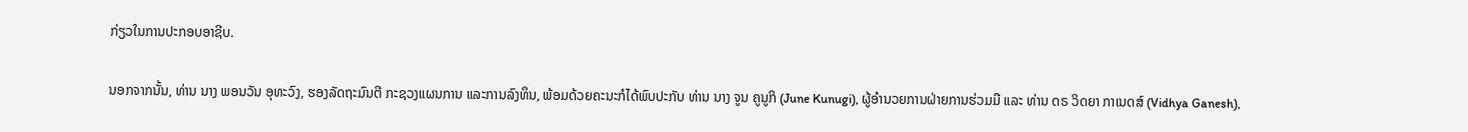ກ່ຽວໃນການປະກອບອາຊີບ.

ນອກຈາກນັ້ນ, ທ່ານ ນາງ ພອນວັນ ອຸທະວົງ, ຮອງລັດຖະມົນຕີ ກະຊວງແຜນການ ແລະການລົງທຶນ, ພ້ອມດ້ວຍຄະນະກໍໄດ້ພົບປະກັບ ທ່ານ ນາງ ຈູນ ຄູນູກິ (June Kunugi), ຜູ້ອໍານວຍການຝ່າຍການຮ່ວມມື ແລະ ທ່ານ ດຣ ວິດຍາ ກາເນດສ໌ (Vidhya Ganesh),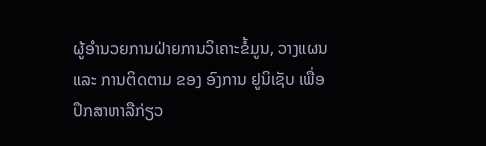ຜູ້ອໍານວຍການຝ່າຍການວິເຄາະຂໍ້ມູນ, ວາງແຜນ ແລະ ການຕິດຕາມ ຂອງ ອົງການ ຢູນິເຊັບ ເພື່ອປຶກສາຫາລືກ່ຽວ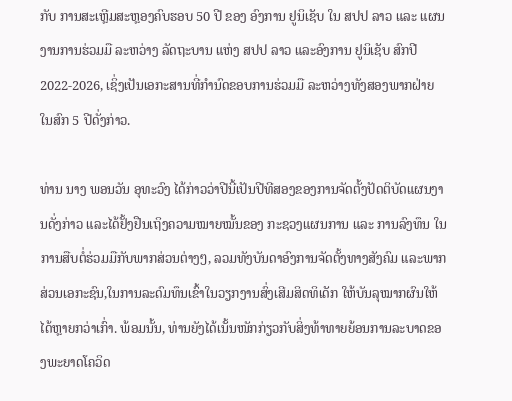ກັບ ການສະເຫຼີມສະຫຼອງຄົບຮອບ 50 ປີ ຂອງ ອົງການ ຢູນິເຊັບ ໃນ ສປປ ລາວ ແລະ ແຜນງານການຮ່ວມມື ລະຫວ່າງ ລັດຖະບານ ແຫ່ງ ສປປ ລາວ ແລະອົງການ ຢູນິເຊັບ ສົກປີ 2022-2026, ເຊິ່ງເປັນເອກະສານທີ່ກໍານົດຂອບການຮ່ວມມື ລະຫວ່າງທັງສອງພາກຝ່າຍ ໃນສົກ 5 ປີດັ່ງກ່າວ.

ທ່ານ ນາງ ພອນວັນ ອຸທະວົງ ໄດ້ກ່າວວ່າປີນີ້ເປັນປີທີສອງຂອງການຈັດຕັ້ງປັດຕິບັດແຜນງານດັ່ງກ່າວ ແລະໄດ້ຢັ້ງຢືນເຖິງຄວາມໝາຍໝັ້ນຂອງ ກະຊວງແຜນການ ແລະ ການລົງທຶນ ໃນການສືບຕໍ່ຮ່ວມມືກັບພາກສ່ວນຕ່າງໆ, ລວມທັງບັນດາອົງການຈັດຕັ້ງທາງສັງຄົມ ແລະພາກສ່ວນເອກະຊົນ,ໃນການລະດົມທຶນເຂົ້າໃນວຽກງານສົ່ງເສີມສິດທິເດັກ ໃຫ້ບັນລຸໝາກຜົນໃຫ້ໄດ້ຫຼາຍກວ່າເກົ່າ. ພ້ອມນັ້ນ, ທ່ານຍັງໄດ້ເນັ້ນໜັກກ່ຽວກັບສິ່ງທ້າທາຍຍ້ອນການລະບາດຂອງພະຍາດໂຄວິດ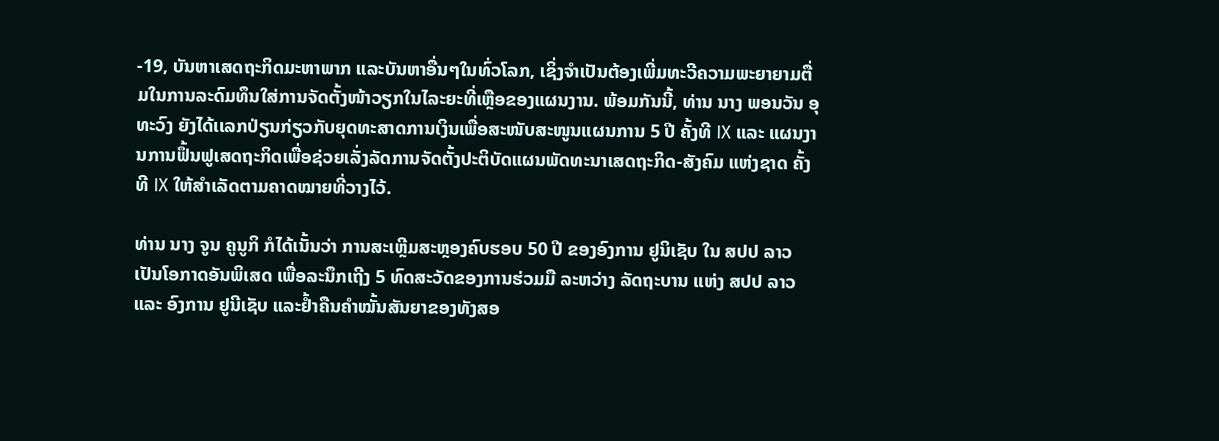-19, ບັນຫາເສດຖະກິດມະຫາພາກ ແລະບັນຫາອື່ນໆໃນທົ່ວໂລກ, ເຊິ່ງຈໍາເປັນຕ້ອງເພີ່ມທະວີຄວາມພະຍາຍາມຕື່ມໃນການລະດົມທຶນໃສ່ການຈັດຕັ້ງໜ້າວຽກໃນໄລະຍະທີ່ເຫຼືອຂອງແຜນງານ. ພ້ອມກັນນີ້, ທ່ານ ນາງ ພອນວັນ ອຸທະວົງ ຍັງໄດ້ເເລກປ່ຽນກ່ຽວກັບຍຸດທະສາດການເງິນເພື່ອສະໜັບສະໜູນແຜນການ 5 ປີ ຄັ້ງທີ IX ແລະ ແຜນງານການຟຶ້ນຟູເສດຖະກິດເພື່ອຊ່ວຍເລັ່ງລັດການຈັດຕັ້ງປະຕິບັດແຜນພັດທະນາເສດຖະກິດ-ສັງຄົມ ແຫ່ງຊາດ ຄັ້ງທີ IX ໃຫ້ສໍາເລັດຕາມຄາດໝາຍທີ່ວາງໄວ້.

ທ່ານ ນາງ ຈູນ ຄູນູກິ ກໍໄດ້ເນັ້ນວ່າ ການສະເຫຼີມສະຫຼອງຄົບຮອບ 50 ປີ ຂອງອົງການ ຢູນິເຊັບ ໃນ ສປປ ລາວ ເປັນໂອກາດອັນພິເສດ ເພື່ອລະນຶກເຖີງ 5 ທົດສະວັດຂອງການຮ່ວມມື ລະຫວ່າງ ລັດຖະບານ ແຫ່ງ ສປປ ລາວ ແລະ ອົງການ ຢູນີເຊັບ ແລະຢໍ້າຄືນຄໍາໝັ້ນສັນຍາຂອງທັງສອ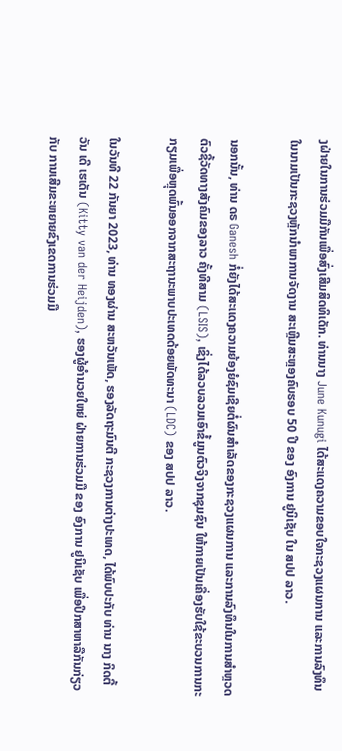ງຝ່າຍໃນການຮ່ວມມືກັນເພື່ອສົ່ງເສີມສິດທິເດັກ. ທ່ານນາງ June Kunugi ໄດ້ສະແດງຄວາມຂອບໃຈກະຊວງແຜນການ ແລະການລົງທຶນໃນນາມເປັນກະຊວງຫຼັກນຳພາການຈັດງານ ສະເຫຼີມສະຫຼອງຄົບຮອບ 50 ປີ ຂອງ ອົງການ ຢູນິເຊັບ ໃນ ສປປ ລາວ.

ນອກນັ້ນ, ທ່ານ ດຣ Ganesh ກໍ່ຍັງໄດ້ສະເເດງຄວາມຍ້ອງຍໍຊົມເຊີຍຕໍ່ຜົນສຳເລັດຂອງກະຊວງແຜນການ ແລະການລົງທຶນໃນການສຳຫຼວດຕົວຊີ້ວັດທາງສັງຄົມຂອງລາວ ຄັ້ງທີສາມ (LSIS), ເຊິ່ງໄດ້ລວບລວມເອົາຂໍ້ມູນຕົວຈິງຈາກຊຸມຊົນ ໃຫ້ກາຍເປັນເຄື່ອງຮັບໃຊ້ຂະບວນການກະກຽມເພື່ອຫຼຸດພົ້ນອອກຈາກສະຖານະພາບປະເທດດ້ອຍພັດທະນາ (LDC) ຂອງ ສປປ ລາວ.

ໃນວັນທີ 22 ກັນຍາ 2023, ທ່ານ ທອງຜ່ານ ສະຫວັນເພັດ, ຮອງລັດຖະມົນຕີ ກະຊວງການຕ່າງປະເທດ, ໄດ້ພົບປະກັບ ທ່ານ ນາງ ກິດຕີ້ ວັນ ເດີ ເຮເດັນ (Kitty van der Heijden), ຮອງຜູ້ອຳນວຍໃຫຍ່ ຝ່າຍການຮ່ວມມື ຂອງ ອົງການ ຢູນິເຊັບ ເພື່ອປຶກສາຫາລືກັນກ່ຽວກັບ ການເສີມຂະຫຍາຍຂົງເຂດການຮ່ວມມື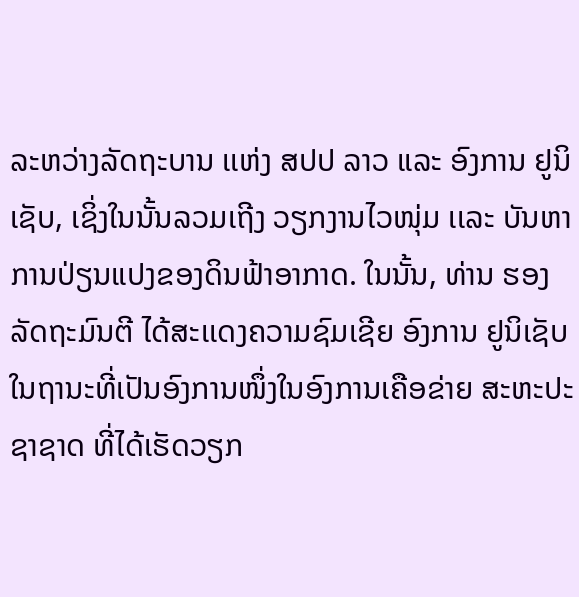ລະຫວ່າງລັດຖະບານ ເເຫ່ງ ສປປ ລາວ ແລະ ອົງການ ຢູນິເຊັບ, ເຊິ່ງໃນນັ້ນລວມເຖີງ ວຽກງານໄວໜຸ່ມ ເເລະ ບັນຫາການປ່ຽນແປງຂອງດິນຟ້າອາກາດ. ໃນນັ້ນ, ທ່ານ ຮອງລັດຖະມົນຕີ ໄດ້ສະເເດງຄວາມຊົມເຊີຍ ອົງການ ຢູນິເຊັບ ໃນຖານະທີ່ເປັນອົງການໜຶ່ງໃນອົງການເຄືອຂ່າຍ ສະຫະປະຊາຊາດ ທີ່ໄດ້ເຮັດວຽກ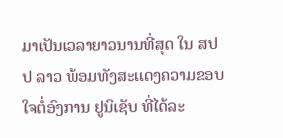ມາເປັນເວລາຍາວນານທີ່ສຸດ ໃນ ສປປ ລາວ ພ້ອມທັງສະເເດງຄວາມຂອບໃຈຕໍ່ອົງການ ຢູນິເຊັບ ທີ່ໄດ້ລະ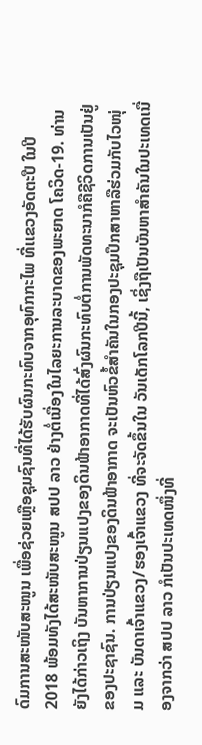ດົມການສະໜັບສະໜູນ ເພື່ອຊ່ວຍເຫຼືອຊຸມຊົນທີ່ໄດ້ຮັບຜົນກະທົບຈາກອຸທົກກະໄພ ທີ່ເເຂວງອັດຕະປື ໃນປີ 2018 ພ້ອມທັງໄດ້ສະໜັບສະໜູນ ສປປ ລາວ ຢ່າງຕໍ່ເນື່ອງໃນໄລຍະການລະບາດຂອງພະຍາດ ໂຄວິດ-19. ທ່ານຍັງໄດ້ກ່າວເຖິງ ບັນຫາການປ່ຽນແປງຂອງດິນຟ້າອາກາດທີ່ໄດ້ສົ່ງຜົນກະທົບຕໍ່ການພັດທະນາກໍຄືຊີວິດການເປັນຢູ່ຂອງປະຊາຊົນ. ການປ່ຽນແປງຂອງດິນຟ້າອາກາດ ຈະເປັນຫົວຂໍ້ສຳຄັນໃນກອງປະຊຸມປຶກສາຫາລືຮ່ວມກັບໄວໜຸ່ມ ແລະ ບັນດາເຈົ້າແຂວງ/ຮອງເຈົ້າແຂວງ ທີ່ຈະຈັດຂຶ້ນໃນ ວັນເດັກໂລກປີນີ້, ເຊິ່ງຖືເປັນບັນຫາສຳຄັນໃນປະເທດເນື່ອງຈາກວ່າ ສປປ ລາວ ກໍເປັນປະເທດໜຶ່ງທີ່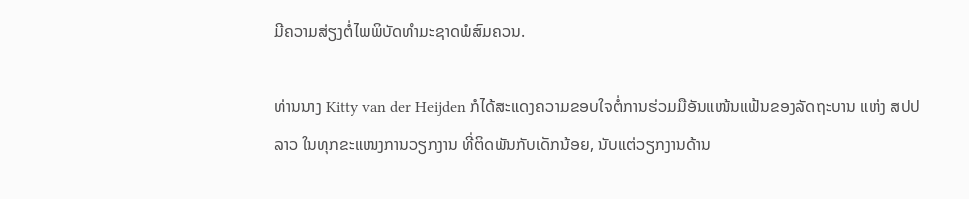ມີຄວາມສ່ຽງຕໍ່ໄພພິບັດທໍາມະຊາດພໍສົມຄວນ.

ທ່ານນາງ Kitty van der Heijden ກໍໄດ້ສະແດງຄວາມຂອບໃຈຕໍ່ການຮ່ວມມືອັນແໜ້ນແຟ້ນຂອງລັດຖະບານ ແຫ່ງ ສປປ ລາວ ໃນທຸກຂະແໜງການວຽກງານ ທີ່ຕິດພັນກັບເດັກນ້ອຍ, ນັບແຕ່ວຽກງານດ້ານ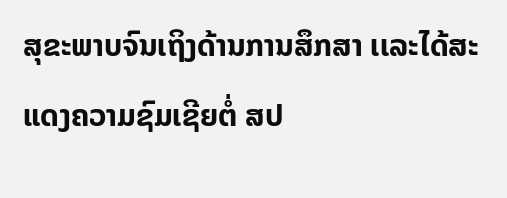ສຸຂະພາບຈົນເຖິງດ້ານການສຶກສາ ເເລະໄດ້ສະແດງຄວາມຊົມເຊີຍຕໍ່ ສປ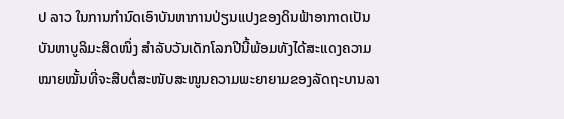ປ ລາວ ໃນການກໍານົດເອົາບັນຫາການປ່ຽນແປງຂອງດິນຟ້າອາກາດເປັນບັນຫາບູລິມະສິດໜຶ່ງ ສຳລັບວັນເດັກໂລກປີນີ້ພ້ອມທັງໄດ້ສະແດງຄວາມໝາຍໝັ້ນທີ່ຈະສືບຕໍ່ສະໜັບສະໜູນຄວາມພະຍາຍາມຂອງລັດຖະບານລາ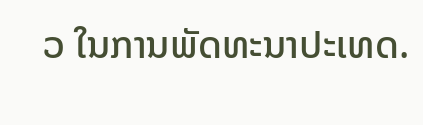ວ ໃນການພັດທະນາປະເທດ.